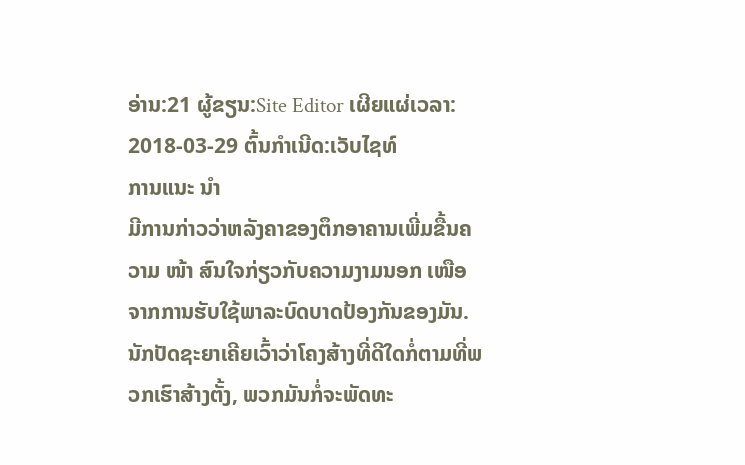ອ່ານ:21 ຜູ້ຂຽນ:Site Editor ເຜີຍແຜ່ເວລາ: 2018-03-29 ຕົ້ນກໍາເນີດ:ເວັບໄຊທ໌
ການແນະ ນຳ
ມີການກ່າວວ່າຫລັງຄາຂອງຕຶກອາຄານເພີ່ມຂື້ນຄວາມ ໜ້າ ສົນໃຈກ່ຽວກັບຄວາມງາມນອກ ເໜືອ ຈາກການຮັບໃຊ້ພາລະບົດບາດປ້ອງກັນຂອງມັນ. ນັກປັດຊະຍາເຄີຍເວົ້າວ່າໂຄງສ້າງທີ່ດີໃດກໍ່ຕາມທີ່ພວກເຮົາສ້າງຕັ້ງ, ພວກມັນກໍ່ຈະພັດທະ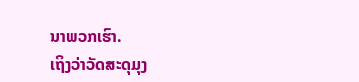ນາພວກເຮົາ.
ເຖິງວ່າວັດສະດຸມຸງ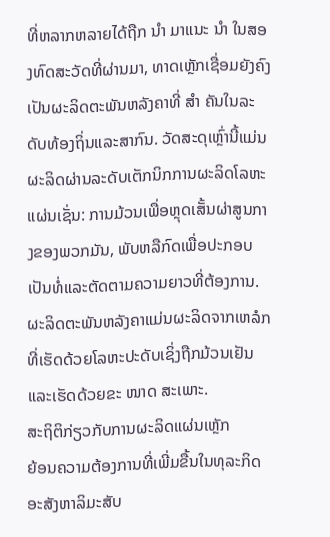ທີ່ຫລາກຫລາຍໄດ້ຖືກ ນຳ ມາແນະ ນຳ ໃນສອງທົດສະວັດທີ່ຜ່ານມາ, ທາດເຫຼັກເຊື່ອມຍັງຄົງເປັນຜະລິດຕະພັນຫລັງຄາທີ່ ສຳ ຄັນໃນລະດັບທ້ອງຖິ່ນແລະສາກົນ. ວັດສະດຸເຫຼົ່ານີ້ແມ່ນຜະລິດຜ່ານລະດັບເຕັກນິກການຜະລິດໂລຫະແຜ່ນເຊັ່ນ: ການມ້ວນເພື່ອຫຼຸດເສັ້ນຜ່າສູນກາງຂອງພວກມັນ, ພັບຫລືກົດເພື່ອປະກອບເປັນທໍ່ແລະຕັດຕາມຄວາມຍາວທີ່ຕ້ອງການ.
ຜະລິດຕະພັນຫລັງຄາແມ່ນຜະລິດຈາກເຫລໍກທີ່ເຮັດດ້ວຍໂລຫະປະດັບເຊິ່ງຖືກມ້ວນເຢັນແລະເຮັດດ້ວຍຂະ ໜາດ ສະເພາະ.
ສະຖິຕິກ່ຽວກັບການຜະລິດແຜ່ນເຫຼັກ
ຍ້ອນຄວາມຕ້ອງການທີ່ເພີ່ມຂື້ນໃນທຸລະກິດອະສັງຫາລິມະສັບ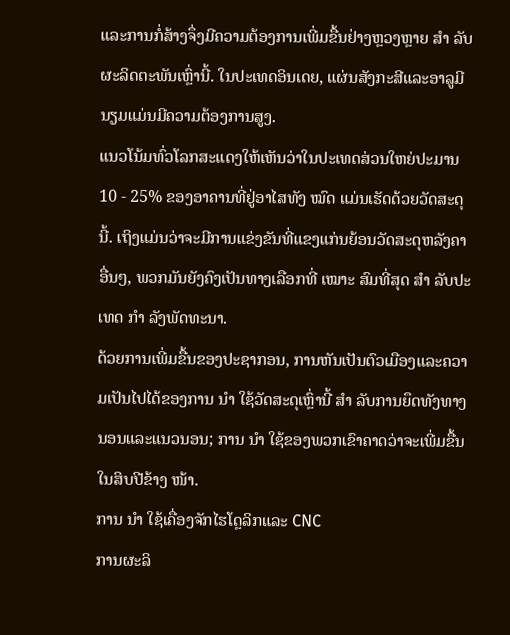ແລະການກໍ່ສ້າງຈຶ່ງມີຄວາມຕ້ອງການເພີ່ມຂື້ນຢ່າງຫຼວງຫຼາຍ ສຳ ລັບຜະລິດຕະພັນເຫຼົ່ານີ້. ໃນປະເທດອິນເດຍ, ແຜ່ນສັງກະສີແລະອາລູມີນຽມແມ່ນມີຄວາມຕ້ອງການສູງ.
ແນວໂນ້ມທົ່ວໂລກສະແດງໃຫ້ເຫັນວ່າໃນປະເທດສ່ວນໃຫຍ່ປະມານ 10 - 25% ຂອງອາຄານທີ່ຢູ່ອາໄສທັງ ໝົດ ແມ່ນເຮັດດ້ວຍວັດສະດຸນີ້. ເຖິງແມ່ນວ່າຈະມີການແຂ່ງຂັນທີ່ແຂງແກ່ນຍ້ອນວັດສະດຸຫລັງຄາອື່ນໆ, ພວກມັນຍັງຄົງເປັນທາງເລືອກທີ່ ເໝາະ ສົມທີ່ສຸດ ສຳ ລັບປະເທດ ກຳ ລັງພັດທະນາ.
ດ້ວຍການເພີ່ມຂື້ນຂອງປະຊາກອນ, ການຫັນເປັນຕົວເມືອງແລະຄວາມເປັນໄປໄດ້ຂອງການ ນຳ ໃຊ້ວັດສະດຸເຫຼົ່ານີ້ ສຳ ລັບການຍຶດທັງທາງນອນແລະແນວນອນ; ການ ນຳ ໃຊ້ຂອງພວກເຂົາຄາດວ່າຈະເພີ່ມຂື້ນໃນສິບປີຂ້າງ ໜ້າ.
ການ ນຳ ໃຊ້ເຄື່ອງຈັກໄຮໂດຼລິກແລະ CNC
ການຜະລິ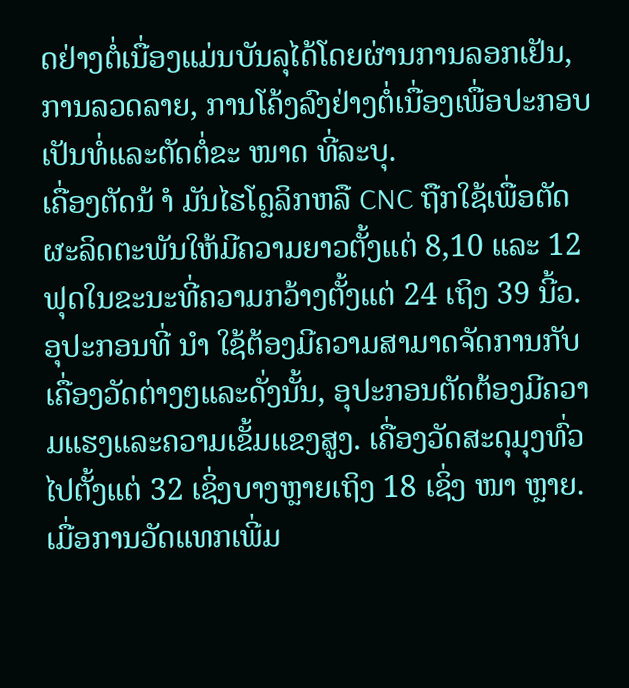ດຢ່າງຕໍ່ເນື່ອງແມ່ນບັນລຸໄດ້ໂດຍຜ່ານການລອກເຢັນ, ການລວດລາຍ, ການໂຄ້ງລົງຢ່າງຕໍ່ເນື່ອງເພື່ອປະກອບເປັນທໍ່ແລະຕັດຕໍ່ຂະ ໜາດ ທີ່ລະບຸ.
ເຄື່ອງຕັດນ້ ຳ ມັນໄຮໂດຼລິກຫລື CNC ຖືກໃຊ້ເພື່ອຕັດຜະລິດຕະພັນໃຫ້ມີຄວາມຍາວຕັ້ງແຕ່ 8,10 ແລະ 12 ຟຸດໃນຂະນະທີ່ຄວາມກວ້າງຕັ້ງແຕ່ 24 ເຖິງ 39 ນີ້ວ. ອຸປະກອນທີ່ ນຳ ໃຊ້ຕ້ອງມີຄວາມສາມາດຈັດການກັບເຄື່ອງວັດຕ່າງໆແລະດັ່ງນັ້ນ, ອຸປະກອນຕັດຕ້ອງມີຄວາມແຮງແລະຄວາມເຂັ້ມແຂງສູງ. ເຄື່ອງວັດສະດຸມຸງທົ່ວໄປຕັ້ງແຕ່ 32 ເຊິ່ງບາງຫຼາຍເຖິງ 18 ເຊິ່ງ ໜາ ຫຼາຍ. ເມື່ອການວັດແທກເພີ່ມ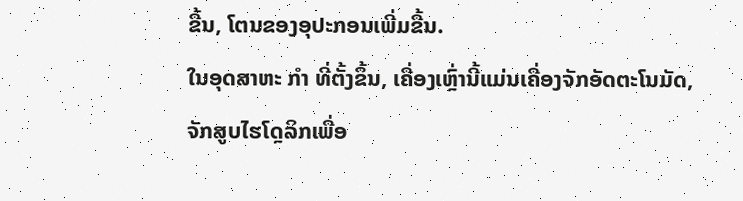ຂື້ນ, ໂຕນຂອງອຸປະກອນເພີ່ມຂື້ນ.
ໃນອຸດສາຫະ ກຳ ທີ່ຕັ້ງຂຶ້ນ, ເຄື່ອງເຫຼົ່ານີ້ແມ່ນເຄື່ອງຈັກອັດຕະໂນມັດ, ຈັກສູບໄຮໂດຼລິກເພື່ອ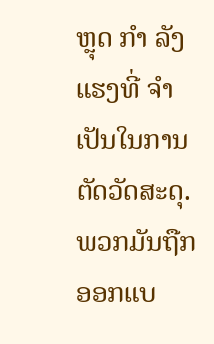ຫຼຸດ ກຳ ລັງແຮງທີ່ ຈຳ ເປັນໃນການຕັດວັດສະດຸ. ພວກມັນຖືກອອກແບ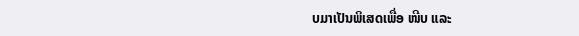ບມາເປັນພິເສດເພື່ອ ໜີບ ແລະ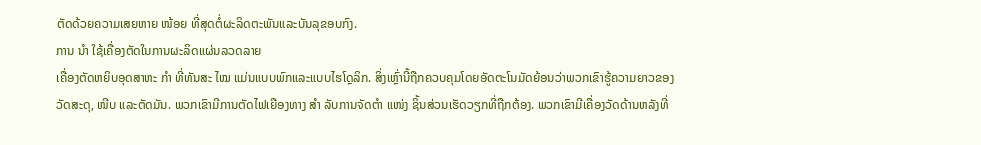ຕັດດ້ວຍຄວາມເສຍຫາຍ ໜ້ອຍ ທີ່ສຸດຕໍ່ຜະລິດຕະພັນແລະບັນລຸຂອບກົງ.
ການ ນຳ ໃຊ້ເຄື່ອງຕັດໃນການຜະລິດແຜ່ນລວດລາຍ
ເຄື່ອງຕັດຫຍິບອຸດສາຫະ ກຳ ທີ່ທັນສະ ໄໝ ແມ່ນແບບພົກແລະແບບໄຮໂດຼລິກ. ສິ່ງເຫຼົ່ານີ້ຖືກຄວບຄຸມໂດຍອັດຕະໂນມັດຍ້ອນວ່າພວກເຂົາຮູ້ຄວາມຍາວຂອງວັດສະດຸ, ໜີບ ແລະຕັດມັນ. ພວກເຂົາມີການຕັດໄຟເຍືອງທາງ ສຳ ລັບການຈັດຕໍາ ແໜ່ງ ຊິ້ນສ່ວນເຮັດວຽກທີ່ຖືກຕ້ອງ. ພວກເຂົາມີເຄື່ອງວັດດ້ານຫລັງທີ່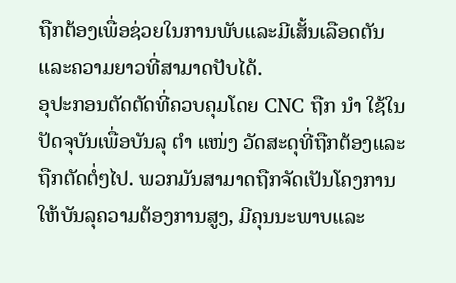ຖືກຕ້ອງເພື່ອຊ່ວຍໃນການພັບແລະມີເສັ້ນເລືອດຕັນແລະຄວາມຍາວທີ່ສາມາດປັບໄດ້.
ອຸປະກອນຕັດຕັດທີ່ຄວບຄຸມໂດຍ CNC ຖືກ ນຳ ໃຊ້ໃນປັດຈຸບັນເພື່ອບັນລຸ ຕຳ ແໜ່ງ ວັດສະດຸທີ່ຖືກຕ້ອງແລະຖືກຕັດຕໍ່ໆໄປ. ພວກມັນສາມາດຖືກຈັດເປັນໂຄງການໃຫ້ບັນລຸຄວາມຕ້ອງການສູງ, ມີຄຸນນະພາບແລະ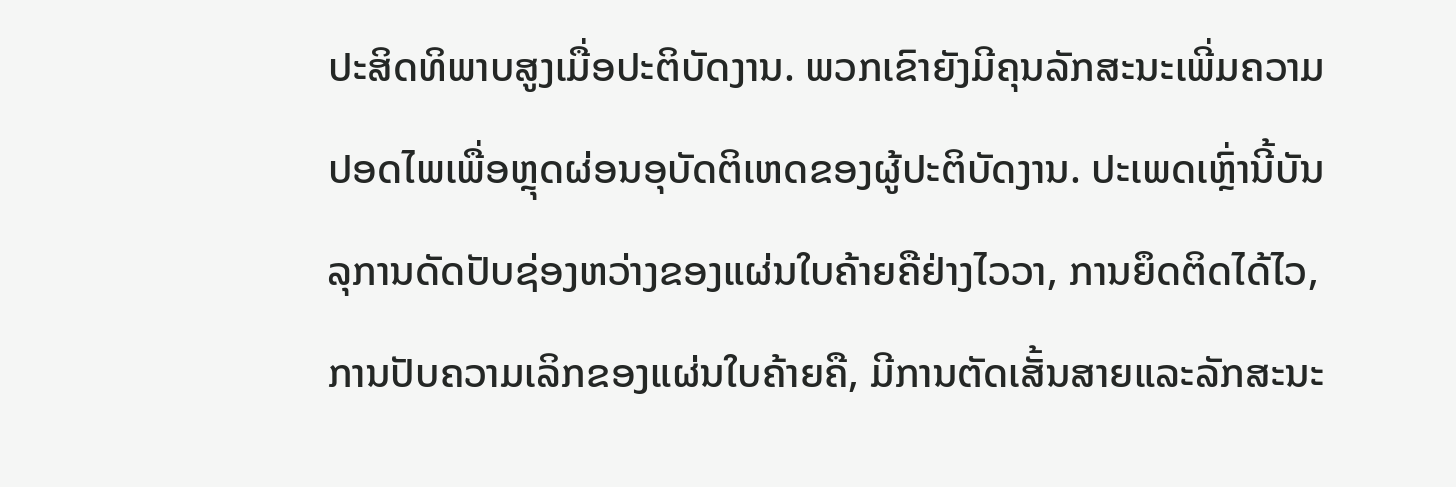ປະສິດທິພາບສູງເມື່ອປະຕິບັດງານ. ພວກເຂົາຍັງມີຄຸນລັກສະນະເພີ່ມຄວາມປອດໄພເພື່ອຫຼຸດຜ່ອນອຸບັດຕິເຫດຂອງຜູ້ປະຕິບັດງານ. ປະເພດເຫຼົ່ານີ້ບັນລຸການດັດປັບຊ່ອງຫວ່າງຂອງແຜ່ນໃບຄ້າຍຄືຢ່າງໄວວາ, ການຍຶດຕິດໄດ້ໄວ, ການປັບຄວາມເລິກຂອງແຜ່ນໃບຄ້າຍຄື, ມີການຕັດເສັ້ນສາຍແລະລັກສະນະ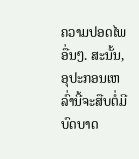ຄວາມປອດໄພອື່ນໆ. ສະນັ້ນ, ອຸປະກອນເຫລົ່ານີ້ຈະສືບຕໍ່ມີບົດບາດ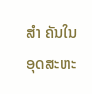ສຳ ຄັນໃນອຸດສະຫະ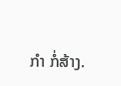ກຳ ກໍ່ສ້າງ.